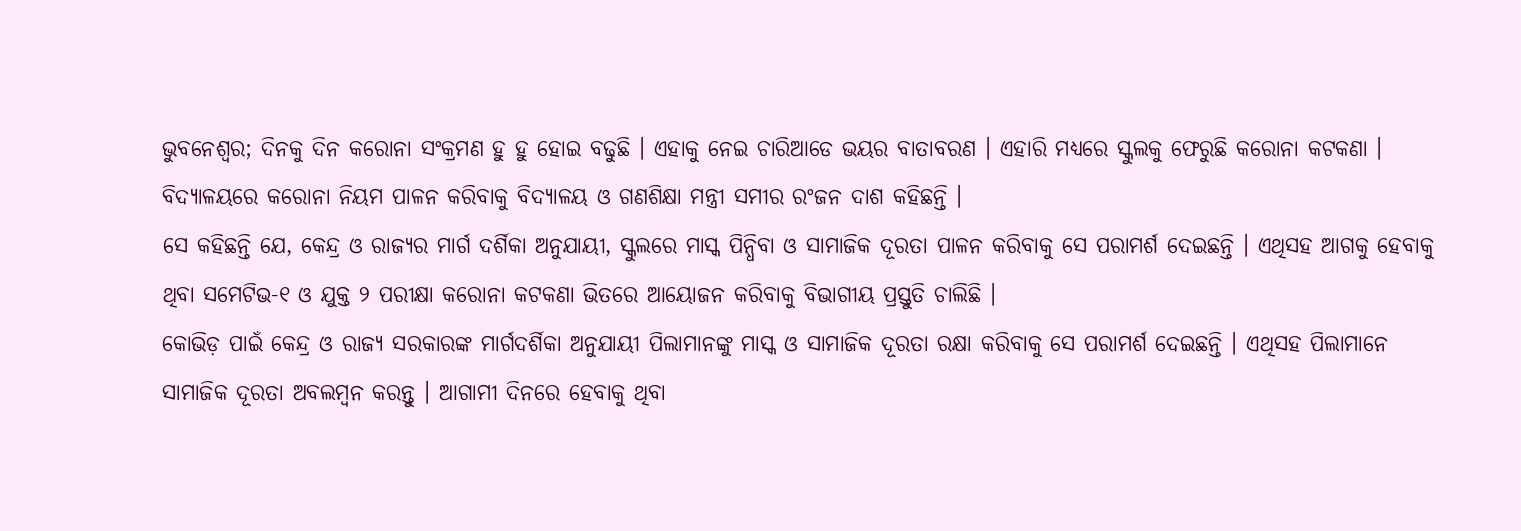ଭୁବନେଶ୍ବର; ଦିନକୁ ଦିନ କରୋନା ସଂକ୍ରମଣ ହୁ ହୁ ହୋଇ ବଢୁଛି । ଏହାକୁ ନେଇ ଚାରିଆଡେ ଭୟର ବାତାବରଣ । ଏହାରି ମଧ୍ୟରେ ସ୍କୁଲକୁ ଫେରୁଛି କରୋନା କଟକଣା । ବିଦ୍ୟାଳୟରେ କରୋନା ନିୟମ ପାଳନ କରିବାକୁ ବିଦ୍ୟାଳୟ ଓ ଗଣଶିକ୍ଷା ମନ୍ତ୍ରୀ ସମୀର ରଂଜନ ଦାଶ କହିଛନ୍ତି ।
ସେ କହିଛନ୍ତି ଯେ, କେନ୍ଦ୍ର ଓ ରାଜ୍ୟର ମାର୍ଗ ଦର୍ଶିକା ଅନୁଯାୟୀ, ସ୍କୁଲରେ ମାସ୍କ ପିନ୍ଧିବା ଓ ସାମାଜିକ ଦୂରତା ପାଳନ କରିବାକୁ ସେ ପରାମର୍ଶ ଦେଇଛନ୍ତି । ଏଥିସହ ଆଗକୁ ହେବାକୁ ଥିବା ସମେଟିଭ-୧ ଓ ଯୁକ୍ତ ୨ ପରୀକ୍ଷା କରୋନା କଟକଣା ଭିତରେ ଆୟୋଜନ କରିବାକୁ ବିଭାଗୀୟ ପ୍ରସ୍ତୁତି ଚାଲିଛି ।
କୋଭିଡ଼ ପାଇଁ କେନ୍ଦ୍ର ଓ ରାଜ୍ୟ ସରକାରଙ୍କ ମାର୍ଗଦର୍ଶିକା ଅନୁଯାୟୀ ପିଲାମାନଙ୍କୁ ମାସ୍କ ଓ ସାମାଜିକ ଦୂରତା ରକ୍ଷା କରିବାକୁ ସେ ପରାମର୍ଶ ଦେଇଛନ୍ତି । ଏଥିସହ ପିଲାମାନେ ସାମାଜିକ ଦୂରତା ଅବଲମ୍ବନ କରନ୍ତୁ । ଆଗାମୀ ଦିନରେ ହେବାକୁ ଥିବା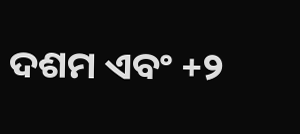ଦଶମ ଏବଂ +୨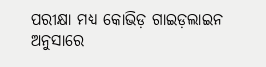ପରୀକ୍ଷା ମଧ୍ୟ କୋଭିଡ଼ ଗାଇଡ଼ଲାଇନ ଅନୁସାରେ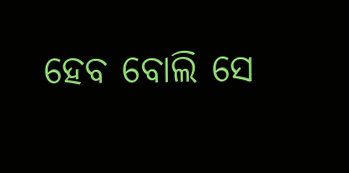ହେବ ବୋଲି ସେ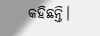କହିଛନ୍ତି।